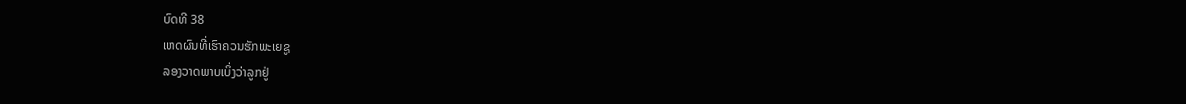ບົດທີ 38
ເຫດຜົນທີ່ເຮົາຄວນຮັກພະເຍຊູ
ລອງວາດພາບເບິ່ງວ່າລູກຢູ່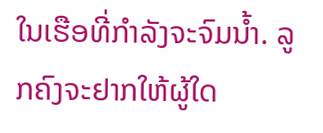ໃນເຮືອທີ່ກຳລັງຈະຈົມນ້ຳ. ລູກຄົງຈະຢາກໃຫ້ຜູ້ໃດ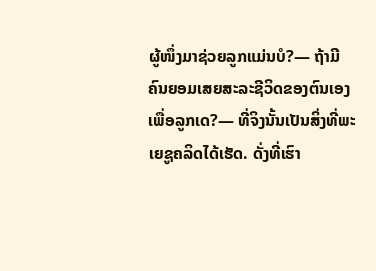ຜູ້ໜຶ່ງມາຊ່ວຍລູກແມ່ນບໍ?— ຖ້າມີຄົນຍອມເສຍສະລະຊີວິດຂອງຕົນເອງເພື່ອລູກເດ?— ທີ່ຈິງນັ້ນເປັນສິ່ງທີ່ພະເຍຊູຄລິດໄດ້ເຮັດ. ດັ່ງທີ່ເຮົາ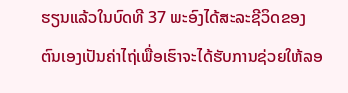ຮຽນແລ້ວໃນບົດທີ 37 ພະອົງໄດ້ສະລະຊີວິດຂອງຕົນເອງເປັນຄ່າໄຖ່ເພື່ອເຮົາຈະໄດ້ຮັບການຊ່ວຍໃຫ້ລອ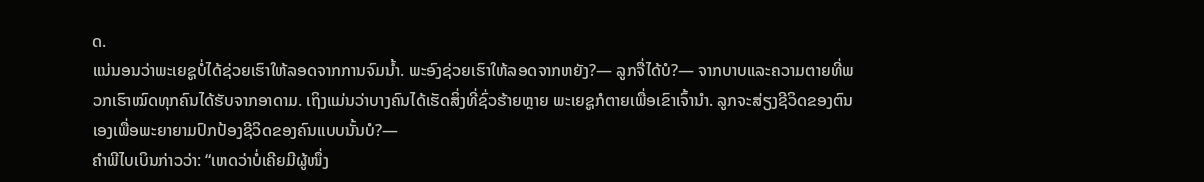ດ.
ແນ່ນອນວ່າພະເຍຊູບໍ່ໄດ້ຊ່ວຍເຮົາໃຫ້ລອດຈາກການຈົມນ້ຳ. ພະອົງຊ່ວຍເຮົາໃຫ້ລອດຈາກຫຍັງ?— ລູກຈື່ໄດ້ບໍ?— ຈາກບາບແລະຄວາມຕາຍທີ່ພວກເຮົາໝົດທຸກຄົນໄດ້ຮັບຈາກອາດາມ. ເຖິງແມ່ນວ່າບາງຄົນໄດ້ເຮັດສິ່ງທີ່ຊົ່ວຮ້າຍຫຼາຍ ພະເຍຊູກໍຕາຍເພື່ອເຂົາເຈົ້ານຳ. ລູກຈະສ່ຽງຊີວິດຂອງຕົນເອງເພື່ອພະຍາຍາມປົກປ້ອງຊີວິດຂອງຄົນແບບນັ້ນບໍ?—
ຄຳພີໄບເບິນກ່າວວ່າ: “ເຫດວ່າບໍ່ເຄີຍມີຜູ້ໜຶ່ງ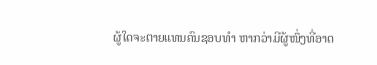ຜູ້ໃດຈະຕາຍແທນຄົນຊອບທຳ ຫາກວ່າມີຜູ້ໜຶ່ງທີ່ອາດ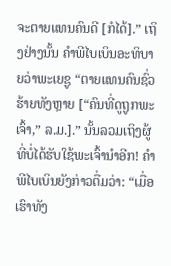ຈະຕາຍແທນຄົນດີ [ກໍໄດ້].” ເຖິງຢ່າງນັ້ນ ຄຳພີໄບເບິນອະທິບາຍວ່າພະເຍຊູ “ຕາຍແທນຄົນຊົ່ວຮ້າຍທັງຫຼາຍ [“ຄົນທີ່ດູຖູກພະເຈົ້າ,” ລ.ມ.].” ນັ້ນລວມເຖິງຜູ້ທີ່ບໍ່ໄດ້ຮັບໃຊ້ພະເຈົ້ານຳອີກ! ຄຳພີໄບເບິນຍັງກ່າວຕື່ມວ່າ: “ເມື່ອເຮົາທັງ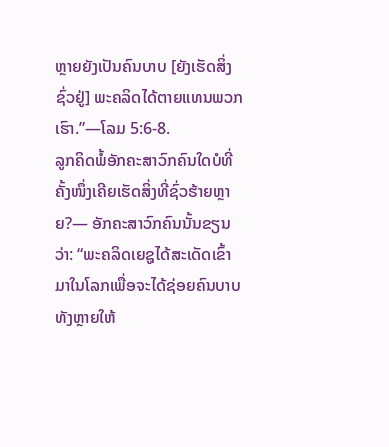ຫຼາຍຍັງເປັນຄົນບາບ [ຍັງເຮັດສິ່ງຊົ່ວຢູ່] ພະຄລິດໄດ້ຕາຍແທນພວກເຮົາ.”—ໂລມ 5:6-8.
ລູກຄິດພໍ້ອັກຄະສາວົກຄົນໃດບໍທີ່ຄັ້ງໜຶ່ງເຄີຍເຮັດສິ່ງທີ່ຊົ່ວຮ້າຍຫຼາຍ?— ອັກຄະສາວົກຄົນນັ້ນຂຽນວ່າ: “ພະຄລິດເຍຊູໄດ້ສະເດັດເຂົ້າມາໃນໂລກເພື່ອຈະໄດ້ຊ່ອຍຄົນບາບທັງຫຼາຍໃຫ້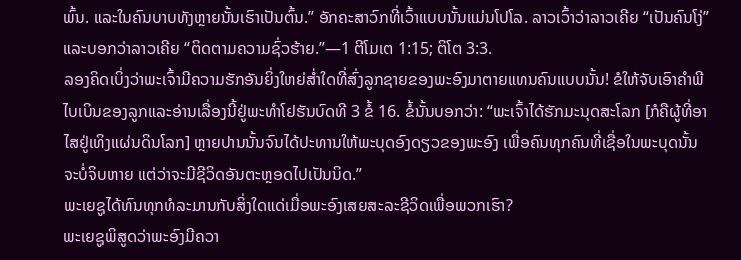ພົ້ນ. ແລະໃນຄົນບາບທັງຫຼາຍນັ້ນເຮົາເປັນຕົ້ນ.” ອັກຄະສາວົກທີ່ເວົ້າແບບນັ້ນແມ່ນໂປໂລ. ລາວເວົ້າວ່າລາວເຄີຍ “ເປັນຄົນໂງ່” ແລະບອກວ່າລາວເຄີຍ “ຕິດຕາມຄວາມຊົ່ວຮ້າຍ.”—1 ຕີໂມເຕ 1:15; ຕິໂຕ 3:3.
ລອງຄິດເບິ່ງວ່າພະເຈົ້າມີຄວາມຮັກອັນຍິ່ງໃຫຍ່ສ່ຳໃດທີ່ສົ່ງລູກຊາຍຂອງພະອົງມາຕາຍແທນຄົນແບບນັ້ນ! ຂໍໃຫ້ຈັບເອົາຄຳພີໄບເບິນຂອງລູກແລະອ່ານເລື່ອງນີ້ຢູ່ພະທຳໂຢຮັນບົດທີ 3 ຂໍ້ 16. ຂໍ້ນັ້ນບອກວ່າ: “ພະເຈົ້າໄດ້ຮັກມະນຸດສະໂລກ [ກໍຄືຜູ້ທີ່ອາໄສຢູ່ເທິງແຜ່ນດິນໂລກ] ຫຼາຍປານນັ້ນຈົນໄດ້ປະທານໃຫ້ພະບຸດອົງດຽວຂອງພະອົງ ເພື່ອຄົນທຸກຄົນທີ່ເຊື່ອໃນພະບຸດນັ້ນຈະບໍ່ຈິບຫາຍ ແຕ່ວ່າຈະມີຊີວິດອັນຕະຫຼອດໄປເປັນນິດ.”
ພະເຍຊູໄດ້ທົນທຸກທໍລະມານກັບສິ່ງໃດແດ່ເມື່ອພະອົງເສຍສະລະຊີວິດເພື່ອພວກເຮົາ?
ພະເຍຊູພິສູດວ່າພະອົງມີຄວາ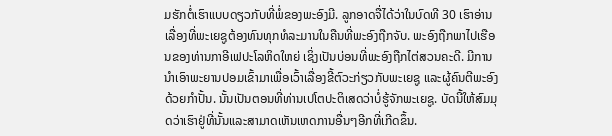ມຮັກຕໍ່ເຮົາແບບດຽວກັບທີ່ພໍ່ຂອງພະອົງມີ. ລູກອາດຈື່ໄດ້ວ່າໃນບົດທີ 30 ເຮົາອ່ານເລື່ອງທີ່ພະເຍຊູຕ້ອງທົນທຸກທໍລະມານໃນຄືນທີ່ພະອົງຖືກຈັບ. ພະອົງຖືກພາໄປເຮືອນຂອງທ່ານກາອີເຟປະໂລຫິດໃຫຍ່ ເຊິ່ງເປັນບ່ອນທີ່ພະອົງຖືກໄຕ່ສວນຄະດີ. ມີການນຳເອົາພະຍານປອມເຂົ້າມາເພື່ອເວົ້າເລື່ອງຂີ້ຕົວະກ່ຽວກັບພະເຍຊູ ແລະຜູ້ຄົນຕີພະອົງດ້ວຍກຳປັ້ນ. ນັ້ນເປັນຕອນທີ່ທ່ານເປໂຕປະຕິເສດວ່າບໍ່ຮູ້ຈັກພະເຍຊູ. ບັດນີ້ໃຫ້ສົມມຸດວ່າເຮົາຢູ່ທີ່ນັ້ນແລະສາມາດເຫັນເຫດການອື່ນໆອີກທີ່ເກີດຂຶ້ນ.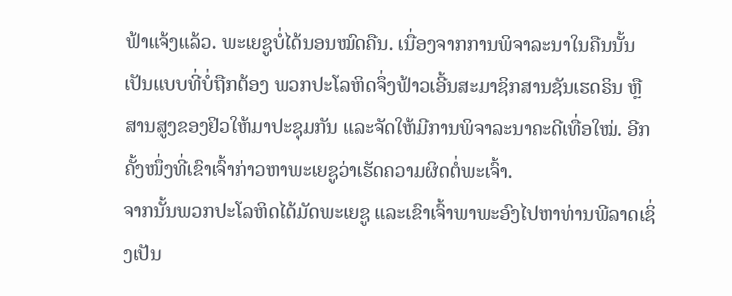ຟ້າແຈ້ງແລ້ວ. ພະເຍຊູບໍ່ໄດ້ນອນໝົດຄືນ. ເນື່ອງຈາກການພິຈາລະນາໃນຄືນນັ້ນເປັນແບບທີ່ບໍ່ຖືກຕ້ອງ ພວກປະໂລຫິດຈຶ່ງຟ້າວເອີ້ນສະມາຊິກສານຊັນເຮດຣິນ ຫຼືສານສູງຂອງຢິວໃຫ້ມາປະຊຸມກັນ ແລະຈັດໃຫ້ມີການພິຈາລະນາຄະດີເທື່ອໃໝ່. ອີກຄັ້ງໜຶ່ງທີ່ເຂົາເຈົ້າກ່າວຫາພະເຍຊູວ່າເຮັດຄວາມຜິດຕໍ່ພະເຈົ້າ.
ຈາກນັ້ນພວກປະໂລຫິດໄດ້ມັດພະເຍຊູ ແລະເຂົາເຈົ້າພາພະອົງໄປຫາທ່ານພີລາດເຊິ່ງເປັນ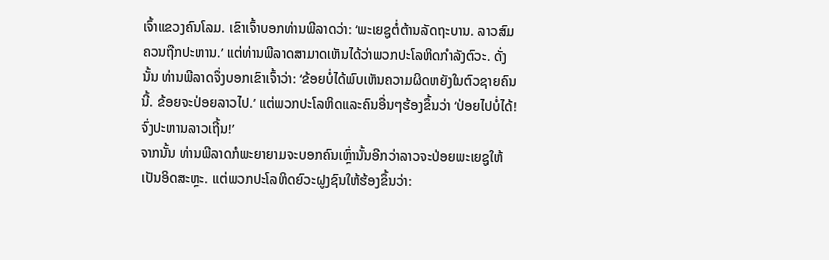ເຈົ້າແຂວງຄົນໂລມ. ເຂົາເຈົ້າບອກທ່ານພີລາດວ່າ: ‘ພະເຍຊູຕໍ່ຕ້ານລັດຖະບານ. ລາວສົມຄວນຖືກປະຫານ.’ ແຕ່ທ່ານພີລາດສາມາດເຫັນໄດ້ວ່າພວກປະໂລຫິດກຳລັງຕົວະ. ດັ່ງນັ້ນ ທ່ານພີລາດຈຶ່ງບອກເຂົາເຈົ້າວ່າ: ‘ຂ້ອຍບໍ່ໄດ້ພົບເຫັນຄວາມຜິດຫຍັງໃນຕົວຊາຍຄົນນີ້. ຂ້ອຍຈະປ່ອຍລາວໄປ.’ ແຕ່ພວກປະໂລຫິດແລະຄົນອື່ນໆຮ້ອງຂຶ້ນວ່າ ‘ປ່ອຍໄປບໍ່ໄດ້! ຈົ່ງປະຫານລາວເຖີ້ນ!’
ຈາກນັ້ນ ທ່ານພີລາດກໍພະຍາຍາມຈະບອກຄົນເຫຼົ່ານັ້ນອີກວ່າລາວຈະປ່ອຍພະເຍຊູໃຫ້ເປັນອິດສະຫຼະ. ແຕ່ພວກປະໂລຫິດຍົວະຝູງຊົນໃຫ້ຮ້ອງຂຶ້ນວ່າ: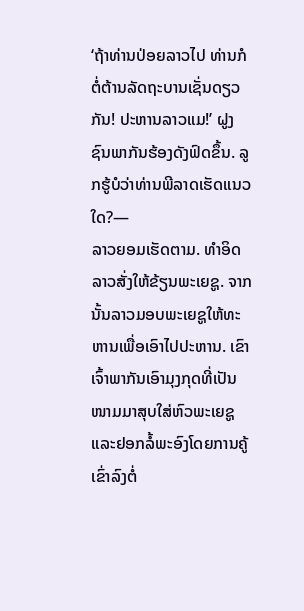‘ຖ້າທ່ານປ່ອຍລາວໄປ ທ່ານກໍຕໍ່ຕ້ານລັດຖະບານເຊັ່ນດຽວກັນ! ປະຫານລາວແມ!’ ຝູງຊົນພາກັນຮ້ອງດັງຟົດຂຶ້ນ. ລູກຮູ້ບໍວ່າທ່ານພີລາດເຮັດແນວໃດ?—
ລາວຍອມເຮັດຕາມ. ທຳອິດ ລາວສັ່ງໃຫ້ຂ້ຽນພະເຍຊູ. ຈາກນັ້ນລາວມອບພະເຍຊູໃຫ້ທະຫານເພື່ອເອົາໄປປະຫານ. ເຂົາເຈົ້າພາກັນເອົາມຸງກຸດທີ່ເປັນໜາມມາສຸບໃສ່ຫົວພະເຍຊູແລະຢອກລໍ້ພະອົງໂດຍການຄູ້ເຂົ່າລົງຕໍ່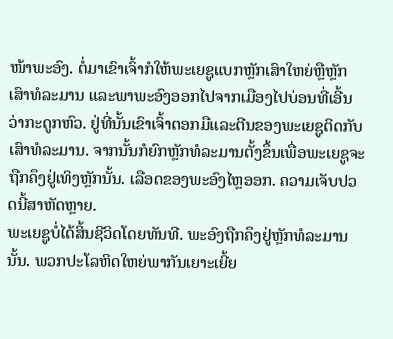ໜ້າພະອົງ. ຕໍ່ມາເຂົາເຈົ້າກໍໃຫ້ພະເຍຊູແບກຫຼັກເສົາໃຫຍ່ຫຼືຫຼັກເສົາທໍລະມານ ແລະພາພະອົງອອກໄປຈາກເມືອງໄປບ່ອນທີ່ເອີ້ນວ່າກະດູກຫົວ. ຢູ່ທີ່ນັ້ນເຂົາເຈົ້າຕອກມືແລະຕີນຂອງພະເຍຊູຕິດກັບເສົາທໍລະມານ. ຈາກນັ້ນກໍຍົກຫຼັກທໍລະມານຕັ້ງຂຶ້ນເພື່ອພະເຍຊູຈະຖືກຄຶງຢູ່ເທິງຫຼັກນັ້ນ. ເລືອດຂອງພະອົງໄຫຼອອກ. ຄວາມເຈັບປວດນີ້ສາຫັດຫຼາຍ.
ພະເຍຊູບໍ່ໄດ້ສິ້ນຊີວິດໂດຍທັນທີ. ພະອົງຖືກຄຶງຢູ່ຫຼັກທໍລະມານນັ້ນ. ພວກປະໂລຫິດໃຫຍ່ພາກັນເຍາະເຍີ້ຍ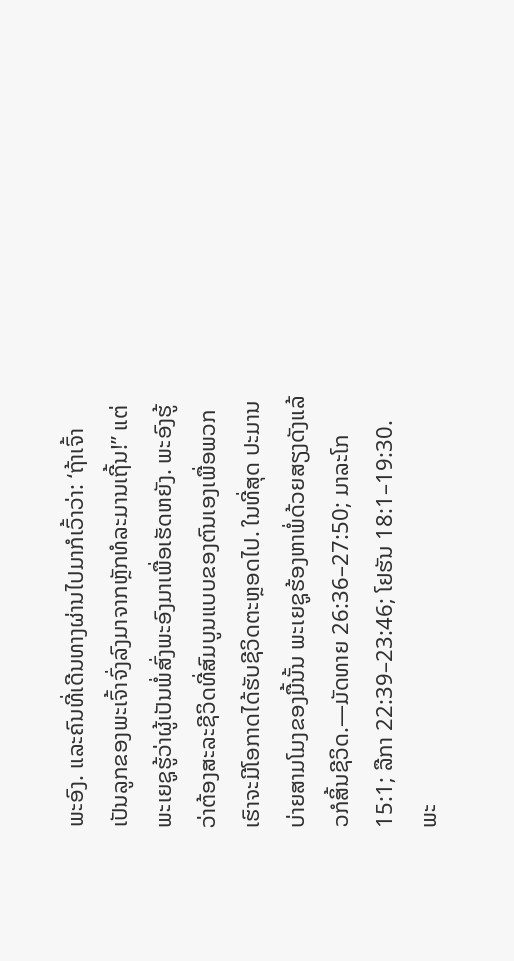ພະອົງ. ແລະຄົນທີ່ເດີນທາງຜ່ານໄປມາກໍເວົ້າວ່າ: ‘ຖ້າເຈົ້າເປັນລູກຂອງພະເຈົ້າຈົ່ງລົງມາຈາກຫຼັກທໍລະມານເຖີ້ນ!” ແຕ່ພະເຍຊູຮູ້ວ່າຜູ້ເປັນພໍ່ສົ່ງພະອົງມາເພື່ອເຮັດຫຍັງ. ພະອົງຮູ້ວ່າຕ້ອງສະລະຊີວິດທີ່ສົມບູນແບບຂອງຕົນເອງເພື່ອພວກເຮົາຈະມີໂອກາດໄດ້ຮັບຊີວິດຕະຫຼອດໄປ. ໃນທີ່ສຸດ ປະມານບ່າຍສາມໂມງຂອງມື້ນັ້ນ ພະເຍຊູຮ້ອງຫາພໍ່ດ້ວຍສຽງດັງແລ້ວກໍສິ້ນຊີວິດ.—ມັດທາຍ 26:36–27:50; ມາລະໂກ 15:1; ລືກາ 22:39–23:46; ໂຢຮັນ 18:1–19:30.
ພະ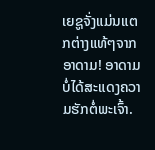ເຍຊູຈັ່ງແມ່ນແຕກຕ່າງແທ້ໆຈາກອາດາມ! ອາດາມບໍ່ໄດ້ສະແດງຄວາມຮັກຕໍ່ພະເຈົ້າ.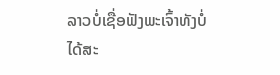ລາວບໍ່ເຊື່ອຟັງພະເຈົ້າທັງບໍ່ໄດ້ສະ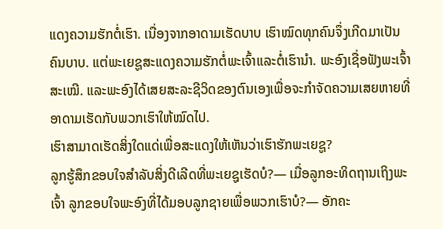ແດງຄວາມຮັກຕໍ່ເຮົາ. ເນື່ອງຈາກອາດາມເຮັດບາບ ເຮົາໝົດທຸກຄົນຈຶ່ງເກີດມາເປັນຄົນບາບ. ແຕ່ພະເຍຊູສະແດງຄວາມຮັກຕໍ່ພະເຈົ້າແລະຕໍ່ເຮົານຳ. ພະອົງເຊື່ອຟັງພະເຈົ້າສະເໝີ. ແລະພະອົງໄດ້ເສຍສະລະຊີວິດຂອງຕົນເອງເພື່ອຈະກຳຈັດຄວາມເສຍຫາຍທີ່ອາດາມເຮັດກັບພວກເຮົາໃຫ້ໝົດໄປ.
ເຮົາສາມາດເຮັດສິ່ງໃດແດ່ເພື່ອສະແດງໃຫ້ເຫັນວ່າເຮົາຮັກພະເຍຊູ?
ລູກຮູ້ສຶກຂອບໃຈສຳລັບສິ່ງດີເລີດທີ່ພະເຍຊູເຮັດບໍ?— ເມື່ອລູກອະທິດຖານເຖິງພະເຈົ້າ ລູກຂອບໃຈພະອົງທີ່ໄດ້ມອບລູກຊາຍເພື່ອພວກເຮົາບໍ?— ອັກຄະ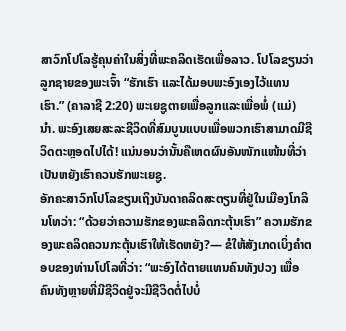ສາວົກໂປໂລຮູ້ຄຸນຄ່າໃນສິ່ງທີ່ພະຄລິດເຮັດເພື່ອລາວ. ໂປໂລຂຽນວ່າລູກຊາຍຂອງພະເຈົ້າ “ຮັກເຮົາ ແລະໄດ້ມອບພະອົງເອງໄວ້ແທນເຮົາ.” (ຄາລາຊີ 2:20) ພະເຍຊູຕາຍເພື່ອລູກແລະເພື່ອພໍ່ (ແມ່) ນຳ. ພະອົງເສຍສະລະຊີວິດທີ່ສົມບູນແບບເພື່ອພວກເຮົາສາມາດມີຊີວິດຕະຫຼອດໄປໄດ້! ແນ່ນອນວ່ານັ້ນຄືເຫດຜົນອັນໜັກແໜ້ນທີ່ວ່າເປັນຫຍັງເຮົາຄວນຮັກພະເຍຊູ.
ອັກຄະສາວົກໂປໂລຂຽນເຖິງບັນດາຄລິດສະຕຽນທີ່ຢູ່ໃນເມືອງໂກລິນໂທວ່າ: “ດ້ວຍວ່າຄວາມຮັກຂອງພະຄລິດກະຕຸ້ນເຮົາ” ຄວາມຮັກຂອງພະຄລິດຄວນກະຕຸ້ນເຮົາໃຫ້ເຮັດຫຍັງ?— ຂໍໃຫ້ສັງເກດເບິ່ງຄຳຕອບຂອງທ່ານໂປໂລທີ່ວ່າ: “ພະອົງໄດ້ຕາຍແທນຄົນທັງປວງ ເພື່ອຄົນທັງຫຼາຍທີ່ມີຊີວິດຢູ່ຈະມີຊີວິດຕໍ່ໄປບໍ່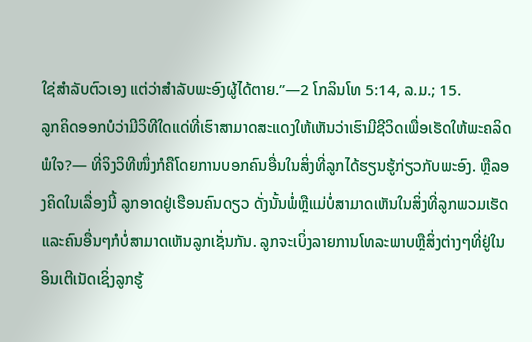ໃຊ່ສຳລັບຕົວເອງ ແຕ່ວ່າສຳລັບພະອົງຜູ້ໄດ້ຕາຍ.”—2 ໂກລິນໂທ 5:14, ລ.ມ.; 15.
ລູກຄິດອອກບໍວ່າມີວິທີໃດແດ່ທີ່ເຮົາສາມາດສະແດງໃຫ້ເຫັນວ່າເຮົາມີຊີວິດເພື່ອເຮັດໃຫ້ພະຄລິດພໍໃຈ?— ທີ່ຈິງວິທີໜຶ່ງກໍຄືໂດຍການບອກຄົນອື່ນໃນສິ່ງທີ່ລູກໄດ້ຮຽນຮູ້ກ່ຽວກັບພະອົງ. ຫຼືລອງຄິດໃນເລື່ອງນີ້ ລູກອາດຢູ່ເຮືອນຄົນດຽວ ດັ່ງນັ້ນພໍ່ຫຼືແມ່ບໍ່ສາມາດເຫັນໃນສິ່ງທີ່ລູກພວມເຮັດ ແລະຄົນອື່ນໆກໍບໍ່ສາມາດເຫັນລູກເຊັ່ນກັນ. ລູກຈະເບິ່ງລາຍການໂທລະພາບຫຼືສິ່ງຕ່າງໆທີ່ຢູ່ໃນອິນເຕີເນັດເຊິ່ງລູກຮູ້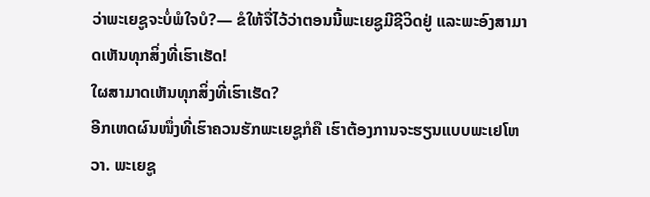ວ່າພະເຍຊູຈະບໍ່ພໍໃຈບໍ?— ຂໍໃຫ້ຈື່ໄວ້ວ່າຕອນນີ້ພະເຍຊູມີຊີວິດຢູ່ ແລະພະອົງສາມາດເຫັນທຸກສິ່ງທີ່ເຮົາເຮັດ!
ໃຜສາມາດເຫັນທຸກສິ່ງທີ່ເຮົາເຮັດ?
ອີກເຫດຜົນໜຶ່ງທີ່ເຮົາຄວນຮັກພະເຍຊູກໍຄື ເຮົາຕ້ອງການຈະຮຽນແບບພະເຢໂຫວາ. ພະເຍຊູ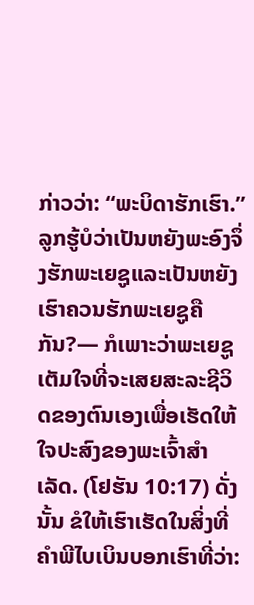ກ່າວວ່າ: “ພະບິດາຮັກເຮົາ.” ລູກຮູ້ບໍວ່າເປັນຫຍັງພະອົງຈຶ່ງຮັກພະເຍຊູແລະເປັນຫຍັງເຮົາຄວນຮັກພະເຍຊູຄືກັນ?— ກໍເພາະວ່າພະເຍຊູເຕັມໃຈທີ່ຈະເສຍສະລະຊີວິດຂອງຕົນເອງເພື່ອເຮັດໃຫ້ໃຈປະສົງຂອງພະເຈົ້າສຳເລັດ. (ໂຢຮັນ 10:17) ດັ່ງນັ້ນ ຂໍໃຫ້ເຮົາເຮັດໃນສິ່ງທີ່ຄຳພີໄບເບິນບອກເຮົາທີ່ວ່າ: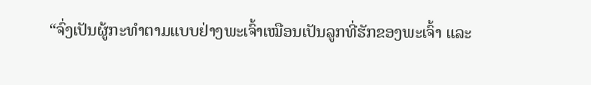“ຈົ່ງເປັນຜູ້ກະທຳຕາມແບບຢ່າງພະເຈົ້າເໝືອນເປັນລູກທີ່ຮັກຂອງພະເຈົ້າ ແລະ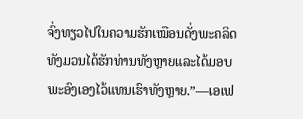ຈົ່ງທຽວໄປໃນຄວາມຮັກເໝືອນດັ່ງພະຄລິດທັງມວນໄດ້ຮັກທ່ານທັງຫຼາຍແລະໄດ້ມອບພະອົງເອງໄວ້ແທນເຮົາທັງຫຼາຍ.”—ເອເຟ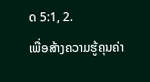ດ 5:1, 2.
ເພື່ອສ້າງຄວາມຮູ້ຄຸນຄ່າ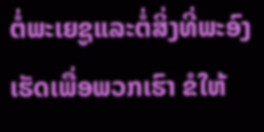ຕໍ່ພະເຍຊູແລະຕໍ່ສິ່ງທີ່ພະອົງເຮັດເພື່ອພວກເຮົາ ຂໍໃຫ້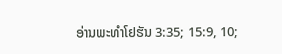ອ່ານພະທຳໂຢຮັນ 3:35; 15:9, 10;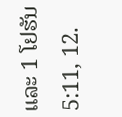ແລະ 1 ໂຢຮັນ 5:11, 12.